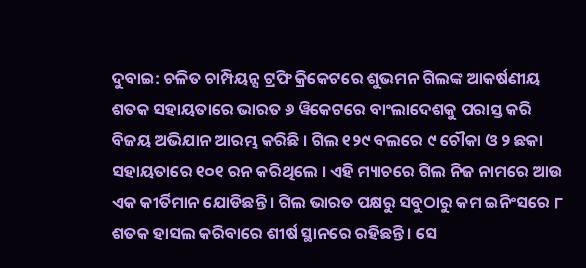ଦୁବାଇ: ଚଳିତ ଚାମ୍ପିୟନ୍ସ ଟ୍ରଫି କ୍ରିକେଟରେ ଶୁଭମନ ଗିଲଙ୍କ ଆକର୍ଷଣୀୟ ଶତକ ସହାୟତାରେ ଭାରତ ୬ ୱିକେଟରେ ବାଂଲାଦେଶକୁ ପରାସ୍ତ କରି ବିଜୟ ଅଭିଯାନ ଆରମ୍ଭ କରିଛି । ଗିଲ ୧୨୯ ବଲରେ ୯ ଚୌକା ଓ ୨ ଛକା ସହାୟତାରେ ୧୦୧ ରନ କରିଥିଲେ । ଏହି ମ୍ୟାଚରେ ଗିଲ ନିଜ ନାମରେ ଆଉ ଏକ କୀର୍ତିମାନ ଯୋଡିଛନ୍ତି । ଗିଲ ଭାରତ ପକ୍ଷରୁ ସବୁଠାରୁ କମ ଇନିଂସରେ ୮ ଶତକ ହାସଲ କରିବାରେ ଶୀର୍ଷ ସ୍ଥାନରେ ରହିଛନ୍ତି । ସେ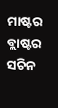ମାଷ୍ଟର ବ୍ଲାଷ୍ଟର ସଚିନ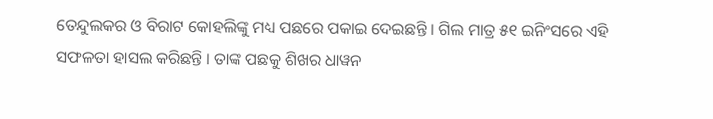ତେନ୍ଦୁଲକର ଓ ବିରାଟ କୋହଲିଙ୍କୁ ମଧ୍ୟ ପଛରେ ପକାଇ ଦେଇଛନ୍ତି । ଗିଲ ମାତ୍ର ୫୧ ଇନିଂସରେ ଏହି ସଫଳତା ହାସଲ କରିଛନ୍ତି । ତାଙ୍କ ପଛକୁ ଶିଖର ଧାୱନ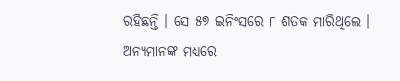ରହିଛନ୍ତି । ସେ ୫୭ ଇନିଂସରେ ୮ ଶତକ ମାରିଥିଲେ ।
ଅନ୍ୟମାନଙ୍କ ମଧ୍ୟରେ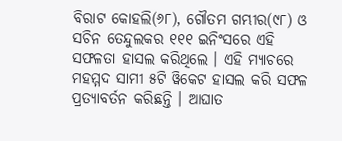ବିରାଟ କୋହଲି(୬୮), ଗୌତମ ଗମ୍ଭୀର(୯୮) ଓ ସଚିନ ତେନ୍ଦୁଲକର ୧୧୧ ଇନିଂସରେ ଏହି ସଫଳତା ହାସଲ କରିଥିଲେ । ଏହି ମ୍ୟାଚରେ ମହମ୍ମଦ ସାମୀ ୫ଟି ୱିକେଟ ହାସଲ କରି ସଫଳ ପ୍ରତ୍ୟାବର୍ତନ କରିଛନ୍ତି । ଆଘାତ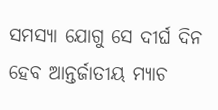ସମସ୍ୟା ଯୋଗୁ ସେ ଦୀର୍ଘ ଦିନ ହେବ ଆନ୍ତର୍ଜାତୀୟ ମ୍ୟାଚ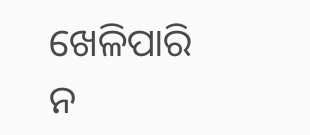ଖେଳିପାରି ନ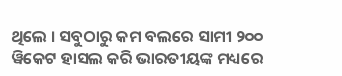ଥିଲେ । ସବୁଠାରୁ କମ ବଲରେ ସାମୀ ୨୦୦ ୱିକେଟ ହାସଲ କରି ଭାରତୀୟଙ୍କ ମଧ୍ୟରେ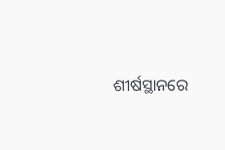ଶୀର୍ଷସ୍ଥାନରେ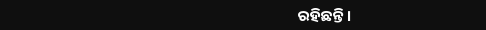ରହିଛନ୍ତି ।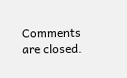Comments are closed.